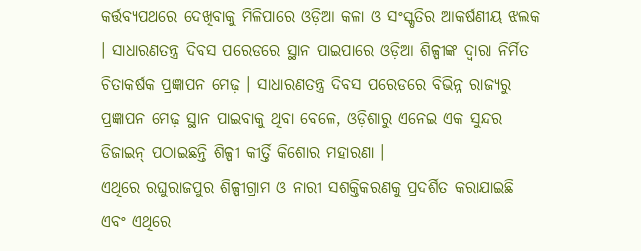କର୍ତ୍ତବ୍ୟପଥରେ ଦେଖିବାକୁ ମିଳିପାରେ ଓଡ଼ିଆ କଳା ଓ ସଂସ୍କୃତିର ଆକର୍ଷଣୀୟ ଝଲକ । ସାଧାରଣତନ୍ତ୍ର ଦିବସ ପରେଡରେ ସ୍ଥାନ ପାଇପାରେ ଓଡ଼ିଆ ଶିଳ୍ପୀଙ୍କ ଦ୍ୱାରା ନିର୍ମିତ ଚିତାକର୍ଷକ ପ୍ରଜ୍ଞାପନ ମେଢ଼ । ସାଧାରଣତନ୍ତ୍ର ଦିବସ ପରେଡରେ ବିଭିନ୍ନ ରାଜ୍ୟରୁ ପ୍ରଜ୍ଞାପନ ମେଢ଼ ସ୍ଥାନ ପାଇବାକୁ ଥିବା ବେଳେ, ଓଡ଼ିଶାରୁ ଏନେଇ ଏକ ସୁନ୍ଦର ଡିଜାଇନ୍ ପଠାଇଛନ୍ତି ଶିଳ୍ପୀ କୀର୍ତ୍ତି କିଶୋର ମହାରଣା ।
ଏଥିରେ ରଘୁରାଜପୁର ଶିଳ୍ପୀଗ୍ରାମ ଓ ନାରୀ ସଶକ୍ତିକରଣକୁ ପ୍ରଦର୍ଶିତ କରାଯାଇଛି ଏବଂ ଏଥିରେ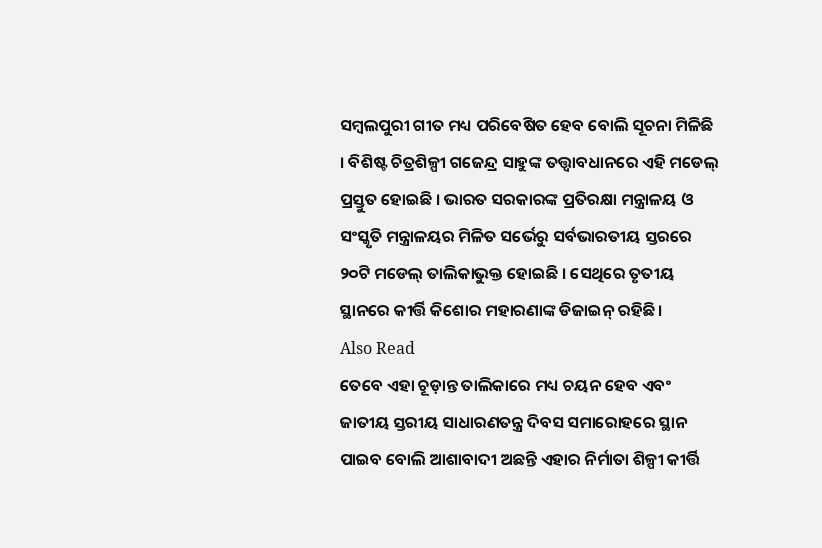ସମ୍ବଲପୁରୀ ଗୀତ ମଧ୍ୟ ପରିବେଷିତ ହେବ ବୋଲି ସୂଚନା ମିଳିଛି । ବିଶିଷ୍ଟ ଚିତ୍ରଶିଳ୍ପୀ ଗଜେନ୍ଦ୍ର ସାହୁଙ୍କ ତତ୍ତ୍ୱାବଧାନରେ ଏହି ମଡେଲ୍ ପ୍ରସ୍ତୁତ ହୋଇଛି । ଭାରତ ସରକାରଙ୍କ ପ୍ରତିରକ୍ଷା ମନ୍ତ୍ରାଳୟ ଓ ସଂସ୍କୃତି ମନ୍ତ୍ରାଳୟର ମିଳିତ ସର୍ଭେରୁ ସର୍ବଭାରତୀୟ ସ୍ତରରେ ୨୦ଟି ମଡେଲ୍ ତାଲିକାଭୁକ୍ତ ହୋଇଛି । ସେଥିରେ ତୃତୀୟ ସ୍ଥାନରେ କୀର୍ତ୍ତି କିଶୋର ମହାରଣାଙ୍କ ଡିଜାଇନ୍ ରହିଛି ।
Also Read
ତେବେ ଏହା ଚୂଡ଼ାନ୍ତ ତାଲିକାରେ ମଧ୍ୟ ଚୟନ ହେବ ଏବଂ ଜାତୀୟ ସ୍ତରୀୟ ସାଧାରଣତନ୍ତ୍ର ଦିବସ ସମାରୋହରେ ସ୍ଥାନ ପାଇବ ବୋଲି ଆଶାବାଦୀ ଅଛନ୍ତି ଏହାର ନିର୍ମାତା ଶିଳ୍ପୀ କୀର୍ତ୍ତି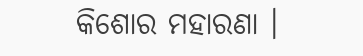କିଶୋର ମହାରଣା ।